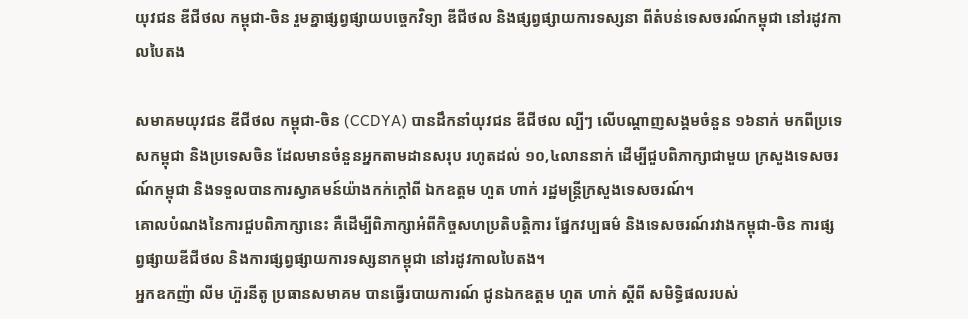យុវជន ឌីជីថល កម្ពុជា-ចិន រួមគ្នាផ្សព្វផ្សាយបច្ចេកវិទ្យា ឌីជីថល និងផ្សព្វផ្សាយការទស្សនា ពីតំបន់ទេសចរណ៍កម្ពុជា នៅរដូវកាលបៃតង

សមាគមយុវជន ឌីជីថល កម្ពុជា-ចិន (CCDYA) បានដឹកនាំយុវជន ឌីជីថល ល្បីៗ លើបណ្តាញសង្គមចំនួន ១៦នាក់ មកពីប្រទេសកម្ពុជា និងប្រទេសចិន ដែលមានចំនួនអ្នកតាមដានសរុប រហូតដល់ ១០,៤លាននាក់ ដើម្បីជួបពិភាក្សាជាមួយ ក្រសួងទេសចរណ៍កម្ពុជា និងទទួលបានការស្វាគមន៍យ៉ាងកក់ក្តៅពី ឯកឧត្តម ហួត ហាក់ រដ្ឋមន្រ្តីក្រសួងទេសចរណ៍។
គោលបំណងនៃការជួបពិភាក្សានេះ គឺដើម្បីពិភាក្សាអំពីកិច្ចសហប្រតិបត្តិការ ផ្នែកវប្បធម៌ និងទេសចរណ៍រវាងកម្ពុជា-ចិន ការផ្សព្វផ្សាយឌីជីថល និងការផ្សព្វផ្សាយការទស្សនាកម្ពុជា នៅរដូវកាលបៃតង។
អ្នកឧកញ៉ា លីម ហ៊ួរនីតូ ប្រធានសមាគម បានធ្វើរបាយការណ៍ ជូនឯកឧត្តម ហួត ហាក់ ស្តីពី សមិទ្ធិផលរបស់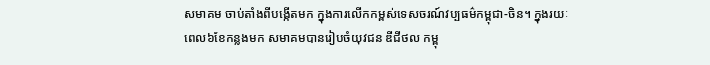សមាគម ចាប់តាំងពីបង្កើតមក ក្នុងការលើកកម្ពស់ទេសចរណ៍វប្បធម៌កម្ពុជា-ចិន។ ក្នុងរយៈពេល៦ខែកន្លងមក សមាគមបានរៀបចំយុវជន ឌីជីថល កម្ពុ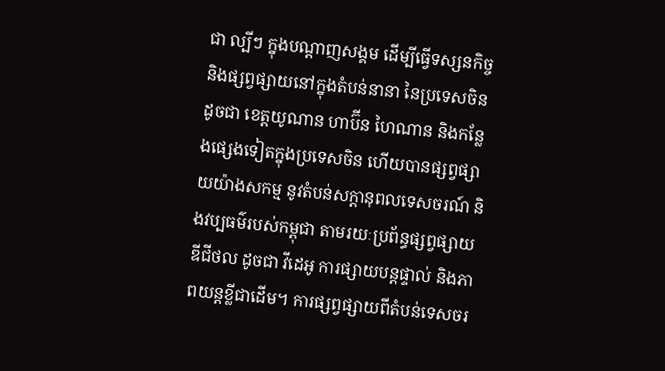ជា ល្បីៗ ក្នុងបណ្តាញសង្គម ដើម្បីធ្វើទស្សនកិច្ច និងផ្សព្វផ្សាយនៅក្នុងតំបន់នានា នៃប្រទេសចិន ដូចជា ខេត្តយូណាន ហាប៊ីន ហៃណាន និងកន្លែងផ្សេងទៀតក្នុងប្រទេសចិន ហើយបានផ្សព្វផ្សាយយ៉ាងសកម្ម នូវតំបន់សក្តានុពលទេសចរណ៍ និងវប្បធម៌របស់កម្ពុជា តាមរយៈប្រព័ន្ធផ្សព្វផ្សាយ ឌីជីថល ដូចជា វីដេអូ ការផ្សាយបន្តផ្ទាល់ និងភាពយន្តខ្លីជាដើម។ ការផ្សព្វផ្សាយពីតំបន់ទេសចរ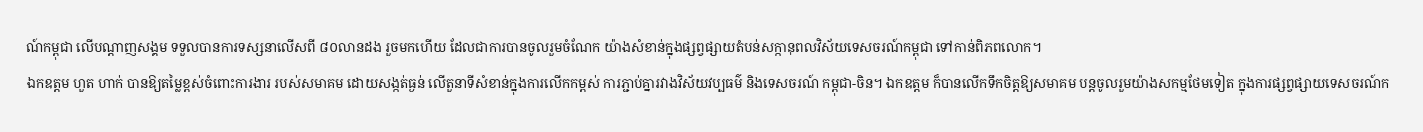ណ៍កម្ពុជា លើបណ្តាញសង្គម ទទួលបានការទស្សនាលើសពី ៨០លានដង រួចមកហើយ ដែលជាការបានចូលរួមចំណែក យ៉ាងសំខាន់ក្នុងផ្សព្វផ្សាយតំបន់សក្កានុពលវិស័យទេសចរណ៍កម្ពុជា ទៅកាន់ពិភពលោក។
ឯកឧត្តម ហួត ហាក់ បានឱ្យតម្លៃខ្ពស់ចំពោះការងារ របស់សមាគម ដោយសង្កត់ធ្ងន់ លើតួនាទីសំខាន់ក្នុងការលើកកម្ពស់ ការភ្ជាប់គ្នារវាងវិស័យវប្បធម៌ និងទេសចរណ៍ កម្ពុជា-ចិន។ ឯកឧត្ដម ក៏បានលើកទឹកចិត្តឱ្យសមាគម បន្តចូលរួមយ៉ាងសកម្មថែមទៀត ក្នុងការផ្សព្វផ្សាយទេសចរណ៍ក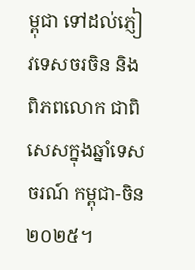ម្ពុជា ទៅដល់ភ្ញៀវទេសចរចិន និងពិភពលោក ជាពិសេសក្នុងឆ្នាំទេសចរណ៍ កម្ពុជា-ចិន ២០២៥។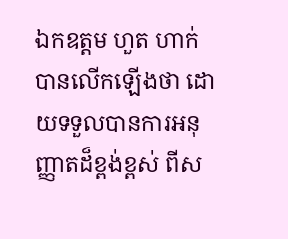ឯកឧត្តម ហួត ហាក់ បានលើកឡើងថា ដោយទទួលបានការអនុញ្ញាតដ៏ខ្ពង់ខ្ពស់ ពីស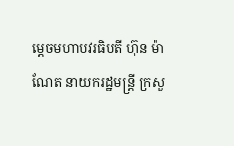ម្តេចមហាបវរធិបតី ហ៊ុន ម៉ាណែត នាយករដ្ឋមន្ត្រី ក្រសួ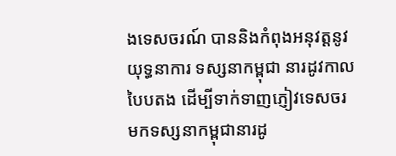ងទេសចរណ៍ បាននិងកំពុងអនុវត្តនូវយុទ្ធនាការ ទស្សនាកម្ពុជា នារដូវកាលបៃបតង ដើម្បីទាក់ទាញភ្ញៀវទេសចរ មកទស្សនាកម្ពុជានារដូ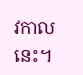វកាលនេះ។